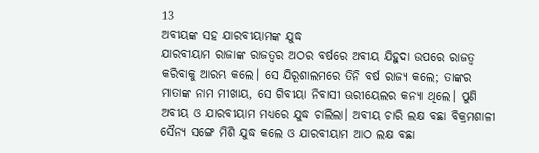13
ଅବୀୟଙ୍କ ସହ ଯାରବୀୟାମଙ୍କ ଯୁଦ୍ଧ
ଯାରବୀୟାମ ରାଜାଙ୍କ ରାଜତ୍ଵର ଅଠର ବର୍ଷରେ ଅବୀୟ ଯିହୁଦା ଉପରେ ରାଜତ୍ୱ କରିବାକୁ ଆରମ୍ଭ କଲେ। ସେ ଯିରୂଶାଲମରେ ତିନି ବର୍ଷ ରାଜ୍ୟ କଲେ; ତାଙ୍କର ମାତାଙ୍କ ନାମ ମୀଖାୟ, ସେ ଗିବୀୟା ନିବାସୀ ଊରୀୟେଲର କନ୍ୟା ଥିଲେ। ପୁଣି ଅବୀୟ ଓ ଯାରବୀୟାମ ମଧ୍ୟରେ ଯୁଦ୍ଧ ଚାଲିଲା। ଅବୀୟ ଚାରି ଲକ୍ଷ ବଛା ବିକ୍ରମଶାଳୀ ସୈନ୍ୟ ସଙ୍ଗେ ମିଶି ଯୁଦ୍ଧ କଲେ ଓ ଯାରବୀୟାମ ଆଠ ଲକ୍ଷ ବଛା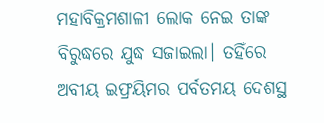ମହାବିକ୍ରମଶାଳୀ ଲୋକ ନେଇ ତାଙ୍କ ବିରୁଦ୍ଧରେ ଯୁଦ୍ଧ ସଜାଇଲା। ତହିଁରେ ଅବୀୟ ଇଫ୍ରୟିମର ପର୍ବତମୟ ଦେଶସ୍ଥ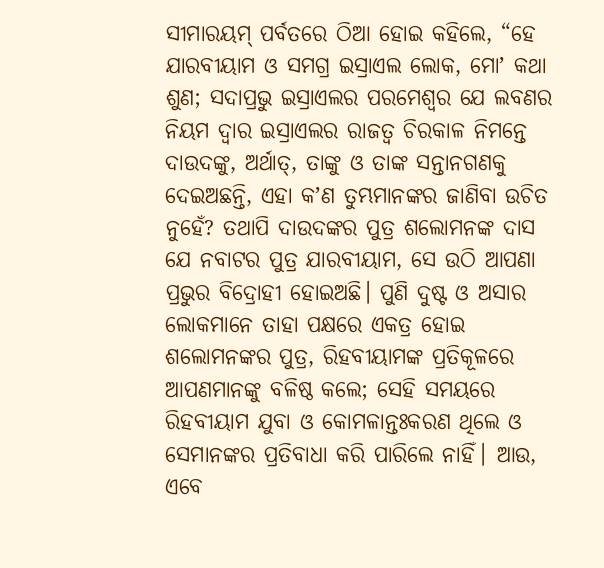ସୀମାରୟମ୍‍ ପର୍ବତରେ ଠିଆ ହୋଇ କହିଲେ, “ହେ ଯାରବୀୟାମ ଓ ସମଗ୍ର ଇସ୍ରାଏଲ ଲୋକ, ମୋʼ କଥା ଶୁଣ; ସଦାପ୍ରଭୁ ଇସ୍ରାଏଲର ପରମେଶ୍ୱର ଯେ ଲବଣର ନିୟମ ଦ୍ୱାର ଇସ୍ରାଏଲର ରାଜତ୍ୱ ଚିରକାଳ ନିମନ୍ତେ ଦାଉଦଙ୍କୁ, ଅର୍ଥାତ୍‍, ତାଙ୍କୁ ଓ ତାଙ୍କ ସନ୍ତାନଗଣକୁ ଦେଇଅଛନ୍ତି, ଏହା କʼଣ ତୁମ୍ଭମାନଙ୍କର ଜାଣିବା ଉଚିତ ନୁହେଁ? ତଥାପି ଦାଉଦଙ୍କର ପୁତ୍ର ଶଲୋମନଙ୍କ ଦାସ ଯେ ନବାଟର ପୁତ୍ର ଯାରବୀୟାମ, ସେ ଉଠି ଆପଣା ପ୍ରଭୁର ବିଦ୍ରୋହୀ ହୋଇଅଛି। ପୁଣି ଦୁଷ୍ଟ ଓ ଅସାର ଲୋକମାନେ ତାହା ପକ୍ଷରେ ଏକତ୍ର ହୋଇ ଶଲୋମନଙ୍କର ପୁତ୍ର, ରିହବୀୟାମଙ୍କ ପ୍ରତିକୂଳରେ ଆପଣମାନଙ୍କୁ ବଳିଷ୍ଠ କଲେ; ସେହି ସମୟରେ ରିହବୀୟାମ ଯୁବା ଓ କୋମଳାନ୍ତଃକରଣ ଥିଲେ ଓ ସେମାନଙ୍କର ପ୍ରତିବାଧା କରି ପାରିଲେ ନାହିଁ। ଆଉ, ଏବେ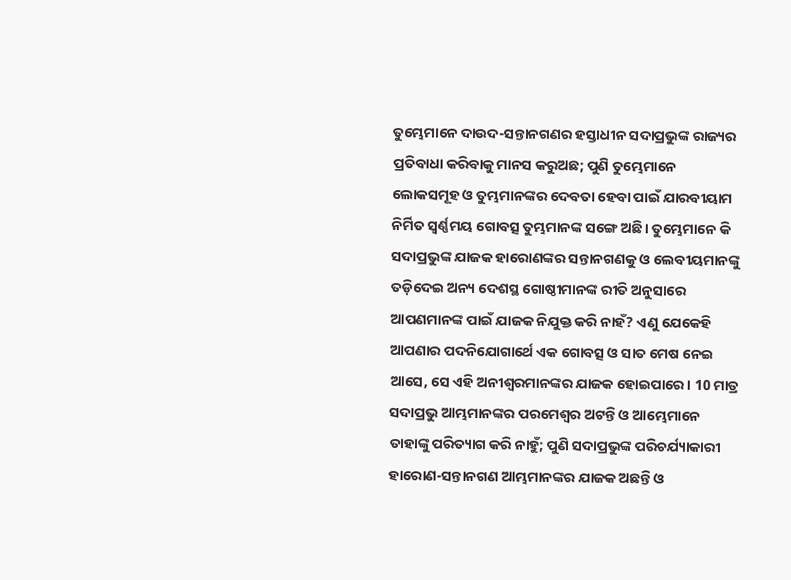ତୁମ୍ଭେମାନେ ଦାଉଦ-ସନ୍ତାନଗଣର ହସ୍ତାଧୀନ ସଦାପ୍ରଭୁଙ୍କ ରାଜ୍ୟର ପ୍ରତିବାଧା କରିବାକୁ ମାନସ କରୁଅଛ; ପୁଣି ତୁମ୍ଭେମାନେ ଲୋକସମୂହ ଓ ତୁମ୍ଭମାନଙ୍କର ଦେବତା ହେବା ପାଇଁ ଯାରବୀୟାମ ନିର୍ମିତ ସ୍ୱର୍ଣ୍ଣମୟ ଗୋବତ୍ସ ତୁମ୍ଭମାନଙ୍କ ସଙ୍ଗେ ଅଛି। ତୁମ୍ଭେମାନେ କି ସଦାପ୍ରଭୁଙ୍କ ଯାଜକ ହାରୋଣଙ୍କର ସନ୍ତାନଗଣକୁ ଓ ଲେବୀୟମାନଙ୍କୁ ତଡ଼ିଦେଇ ଅନ୍ୟ ଦେଶସ୍ଥ ଗୋଷ୍ଠୀମାନଙ୍କ ରୀତି ଅନୁସାରେ ଆପଣମାନଙ୍କ ପାଇଁ ଯାଜକ ନିଯୁକ୍ତ କରି ନାହଁ? ଏଣୁ ଯେକେହି ଆପଣାର ପଦନିଯୋଗାର୍ଥେ ଏକ ଗୋବତ୍ସ ଓ ସାତ ମେଷ ନେଇ ଆସେ, ସେ ଏହି ଅନୀଶ୍ୱରମାନଙ୍କର ଯାଜକ ହୋଇପାରେ। 10 ମାତ୍ର ସଦାପ୍ରଭୁ ଆମ୍ଭମାନଙ୍କର ପରମେଶ୍ୱର ଅଟନ୍ତି ଓ ଆମ୍ଭେମାନେ ତାହାଙ୍କୁ ପରିତ୍ୟାଗ କରି ନାହୁଁ; ପୁଣି ସଦାପ୍ରଭୁଙ୍କ ପରିଚର୍ଯ୍ୟାକାରୀ ହାରୋଣ-ସନ୍ତାନଗଣ ଆମ୍ଭମାନଙ୍କର ଯାଜକ ଅଛନ୍ତି ଓ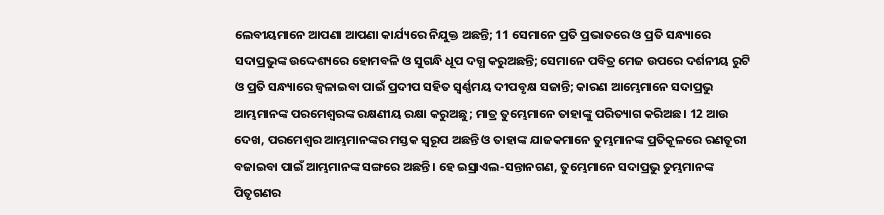ଲେବୀୟମାନେ ଆପଣା ଆପଣା କାର୍ଯ୍ୟରେ ନିଯୁକ୍ତ ଅଛନ୍ତି; 11 ସେମାନେ ପ୍ରତି ପ୍ରଭାତରେ ଓ ପ୍ରତି ସନ୍ଧ୍ୟାରେ ସଦାପ୍ରଭୁଙ୍କ ଉଦ୍ଦେଶ୍ୟରେ ହୋମବଳି ଓ ସୁଗନ୍ଧି ଧୂପ ଦଗ୍ଧ କରୁଅଛନ୍ତି; ସେମାନେ ପବିତ୍ର ମେଜ ଉପରେ ଦର୍ଶନୀୟ ରୁଟି ଓ ପ୍ରତି ସନ୍ଧ୍ୟାରେ ଜ୍ୱଳାଇବା ପାଇଁ ପ୍ରଦୀପ ସହିତ ସ୍ୱର୍ଣ୍ଣମୟ ଦୀପବୃକ୍ଷ ସଜାନ୍ତି; କାରଣ ଆମ୍ଭେମାନେ ସଦାପ୍ରଭୁ ଆମ୍ଭମାନଙ୍କ ପରମେଶ୍ୱରଙ୍କ ରକ୍ଷଣୀୟ ରକ୍ଷା କରୁଅଛୁ; ମାତ୍ର ତୁମ୍ଭେମାନେ ତାହାଙ୍କୁ ପରିତ୍ୟାଗ କରିଅଛ। 12 ଆଉ ଦେଖ, ପରମେଶ୍ୱର ଆମ୍ଭମାନଙ୍କର ମସ୍ତକ ସ୍ୱରୂପ ଅଛନ୍ତି ଓ ତାହାଙ୍କ ଯାଜକମାନେ ତୁମ୍ଭମାନଙ୍କ ପ୍ରତିକୂଳରେ ରଣତୂରୀ ବଜାଇବା ପାଇଁ ଆମ୍ଭମାନଙ୍କ ସଙ୍ଗରେ ଅଛନ୍ତି। ହେ ଇସ୍ରାଏଲ-ସନ୍ତାନଗଣ, ତୁମ୍ଭେମାନେ ସଦାପ୍ରଭୁ ତୁମ୍ଭମାନଙ୍କ ପିତୃଗଣର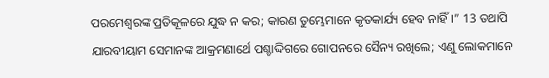ପରମେଶ୍ୱରଙ୍କ ପ୍ରତିକୂଳରେ ଯୁଦ୍ଧ ନ କର; କାରଣ ତୁମ୍ଭେମାନେ କୃତକାର୍ଯ୍ୟ ହେବ ନାହିଁ।” 13 ତଥାପି ଯାରବୀୟାମ ସେମାନଙ୍କ ଆକ୍ରମଣାର୍ଥେ ପଶ୍ଚାଦ୍ଦିଗରେ ଗୋପନରେ ସୈନ୍ୟ ରଖିଲେ; ଏଣୁ ଲୋକମାନେ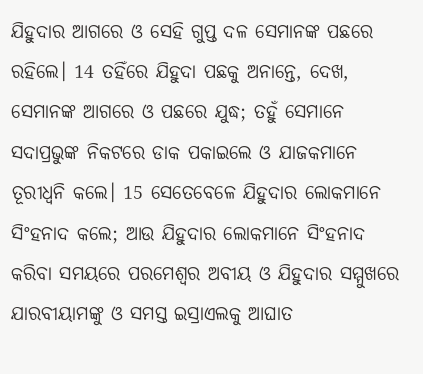ଯିହୁଦାର ଆଗରେ ଓ ସେହି ଗୁପ୍ତ ଦଳ ସେମାନଙ୍କ ପଛରେ ରହିଲେ। 14 ତହିଁରେ ଯିହୁଦା ପଛକୁ ଅନାନ୍ତେ, ଦେଖ, ସେମାନଙ୍କ ଆଗରେ ଓ ପଛରେ ଯୁଦ୍ଧ; ତହୁଁ ସେମାନେ ସଦାପ୍ରଭୁଙ୍କ ନିକଟରେ ଡାକ ପକାଇଲେ ଓ ଯାଜକମାନେ ତୂରୀଧ୍ୱନି କଲେ। 15 ସେତେବେଳେ ଯିହୁଦାର ଲୋକମାନେ ସିଂହନାଦ କଲେ; ଆଉ ଯିହୁଦାର ଲୋକମାନେ ସିଂହନାଦ କରିବା ସମୟରେ ପରମେଶ୍ୱର ଅବୀୟ ଓ ଯିହୁଦାର ସମ୍ମୁଖରେ ଯାରବୀୟାମଙ୍କୁ ଓ ସମସ୍ତ ଇସ୍ରାଏଲକୁ ଆଘାତ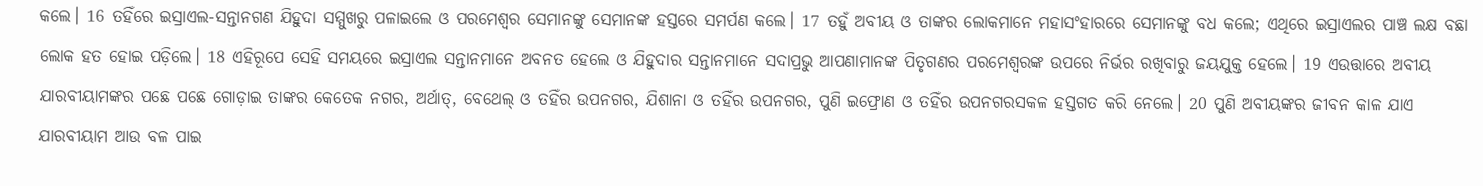କଲେ। 16 ତହିଁରେ ଇସ୍ରାଏଲ-ସନ୍ତାନଗଣ ଯିହୁଦା ସମ୍ମୁଖରୁ ପଳାଇଲେ ଓ ପରମେଶ୍ୱର ସେମାନଙ୍କୁ ସେମାନଙ୍କ ହସ୍ତରେ ସମର୍ପଣ କଲେ। 17 ତହୁଁ ଅବୀୟ ଓ ତାଙ୍କର ଲୋକମାନେ ମହାସଂହାରରେ ସେମାନଙ୍କୁ ବଧ କଲେ; ଏଥିରେ ଇସ୍ରାଏଲର ପାଞ୍ଚ ଲକ୍ଷ ବଛା ଲୋକ ହତ ହୋଇ ପଡ଼ିଲେ। 18 ଏହିରୂପେ ସେହି ସମୟରେ ଇସ୍ରାଏଲ ସନ୍ତାନମାନେ ଅବନତ ହେଲେ ଓ ଯିହୁଦାର ସନ୍ତାନମାନେ ସଦାପ୍ରଭୁ ଆପଣାମାନଙ୍କ ପିତୃଗଣର ପରମେଶ୍ୱରଙ୍କ ଉପରେ ନିର୍ଭର ରଖିବାରୁ ଜୟଯୁକ୍ତ ହେଲେ। 19 ଏଉତ୍ତାରେ ଅବୀୟ ଯାରବୀୟାମଙ୍କର ପଛେ ପଛେ ଗୋଡ଼ାଇ ତାଙ୍କର କେତେକ ନଗର, ଅର୍ଥାତ୍‍, ବେଥେଲ୍‍ ଓ ତହିଁର ଉପନଗର, ଯିଶାନା ଓ ତହିଁର ଉପନଗର, ପୁଣି ଇଫ୍ରୋଣ ଓ ତହିଁର ଉପନଗରସକଳ ହସ୍ତଗତ କରି ନେଲେ। 20 ପୁଣି ଅବୀୟଙ୍କର ଜୀବନ କାଳ ଯାଏ ଯାରବୀୟାମ ଆଉ ବଳ ପାଇ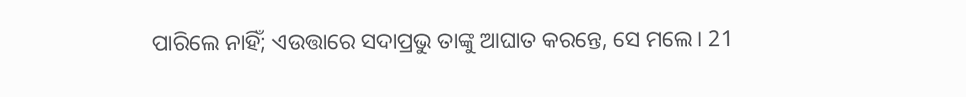ପାରିଲେ ନାହିଁ; ଏଉତ୍ତାରେ ସଦାପ୍ରଭୁ ତାଙ୍କୁ ଆଘାତ କରନ୍ତେ, ସେ ମଲେ। 21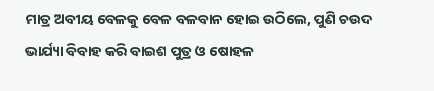ମାତ୍ର ଅବୀୟ ବେଳକୁ ବେଳ ବଳବାନ ହୋଇ ଉଠିଲେ, ପୁଣି ଚଉଦ ଭାର୍ଯ୍ୟା ବିବାହ କରି ବାଇଶ ପୁତ୍ର ଓ ଷୋହଳ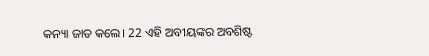କନ୍ୟା ଜାତ କଲେ। 22 ଏହି ଅବୀୟଙ୍କର ଅବଶିଷ୍ଟ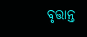ବୃତ୍ତାନ୍ତ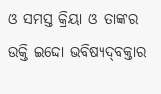ଓ ସମସ୍ତ କ୍ରିୟା ଓ ତାଙ୍କର ଉକ୍ତି ଇଦ୍ଦୋ ଭବିଷ୍ୟଦ୍‍ବକ୍ତାର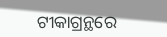ଟୀକାଗ୍ରନ୍ଥରେ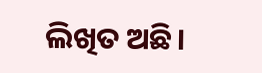ଲିଖିତ ଅଛି।